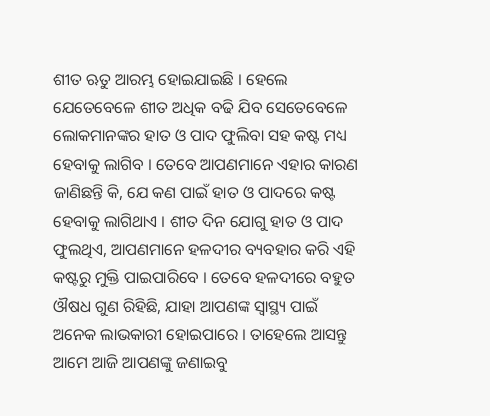ଶୀତ ଋତୁ ଆରମ୍ଭ ହୋଇଯାଇଛି । ହେଲେ ଯେତେବେଳେ ଶୀତ ଅଧିକ ବଢି ଯିବ ସେତେବେଳେ ଲୋକମାନଙ୍କର ହାତ ଓ ପାଦ ଫୁଲିବା ସହ କଷ୍ଟ ମଧ୍ୟ ହେବାକୁ ଲାଗିବ । ତେବେ ଆପଣମାନେ ଏହାର କାରଣ ଜାଣିଛନ୍ତି କି, ଯେ କଣ ପାଇଁ ହାତ ଓ ପାଦରେ କଷ୍ଟ ହେବାକୁ ଲାଗିଥାଏ । ଶୀତ ଦିନ ଯୋଗୁ ହାତ ଓ ପାଦ ଫୁଲଥିଏ, ଆପଣମାନେ ହଳଦୀର ବ୍ୟବହାର କରି ଏହି କଷ୍ଟରୁ ମୁକ୍ତି ପାଇପାରିବେ । ତେବେ ହଳଦୀରେ ବହୁତ ଔଷଧ ଗୁଣ ରିହିଛି, ଯାହା ଆପଣଙ୍କ ସ୍ୱାସ୍ଥ୍ୟ ପାଇଁ ଅନେକ ଲାଭକାରୀ ହୋଇପାରେ । ତାହେଲେ ଆସନ୍ତୁ ଆମେ ଆଜି ଆପଣଙ୍କୁ ଜଣାଇବୁ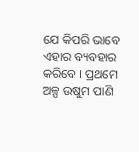ଯେ କିପରି ଭାବେ ଏହାର ବ୍ୟବହାର କରିବେ । ପ୍ରଥମେ ଅଳ୍ପ ଉଷୁମ ପାଣି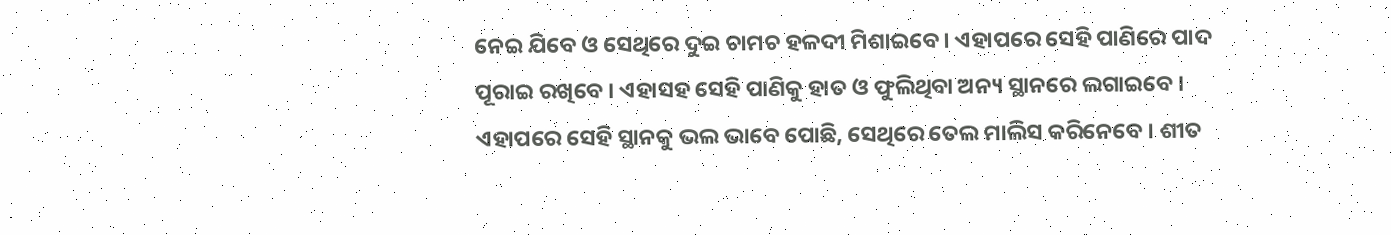ନେଇ ଯିବେ ଓ ସେଥିରେ ଦୁଇ ଚାମଚ ହଳଦୀ ମିଶାଇବେ । ଏହାପରେ ସେହି ପାଣିରେ ପାଦ ପୂରାଇ ରଖିବେ । ଏହାସହ ସେହି ପାଣିକୁ ହାତ ଓ ଫୁଲିଥିବା ଅନ୍ୟ ସ୍ଥାନରେ ଲଗାଇବେ । ଏହାପରେ ସେହି ସ୍ଥାନକୁ ଭଲ ଭାବେ ପୋଛି, ସେଥିରେ ତେଲ ମାଲିସ କରିନେବେ । ଶୀତ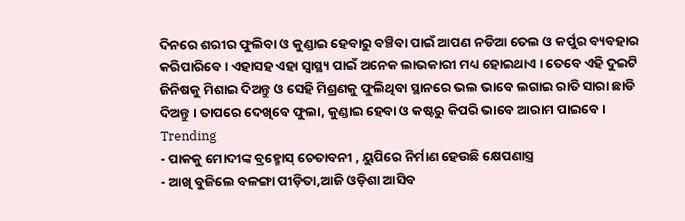ଦିନରେ ଶରୀର ଫୁଲିବା ଓ କୁଣ୍ଡାଇ ହେବାରୁ ବଞ୍ଚିବା ପାଇଁ ଆପଣ ନଡିଆ ତେଲ ଓ କର୍ପୁର ବ୍ୟବହାର କରିପାରିବେ । ଏହାସହ ଏହା ସ୍ୱାସ୍ଥ୍ୟ ପାଇଁ ଅନେକ ଲାଭକାରୀ ମଧ୍ୟ ହୋଇଥାଏ । ତେବେ ଏହି ଦୁଇଟି ଜିନିଷକୁ ମିଶାଇ ଦିଅନ୍ତୁ ଓ ସେହି ମିଶ୍ରଣକୁ ଫୁଲିଥିବା ସ୍ଥାନରେ ଭଲ ଭାବେ ଲଗାଇ ରାତି ସାରା ଛାଡି ଦିଅନ୍ତୁ । ତାପରେ ଦେଖିବେ ଫୁଲା, କୁଣ୍ଡାଇ ହେବା ଓ କଷ୍ଟରୁ କିପରି ଭାବେ ଆରାମ ପାଇବେ ।
Trending
- ପାକକୁ ମୋଦୀଙ୍କ ବ୍ରହ୍ମୋସ୍ ଚେତାବନୀ , ୟୁପିରେ ନିର୍ମାଣ ହେଉଛି କ୍ଷେପଣାସ୍ତ୍ର
- ଆଖି ବୁଜିଲେ ବଳଙ୍ଗା ପୀଡ଼ିତା,ଆଜି ଓଡ଼ିଶା ଆସିବ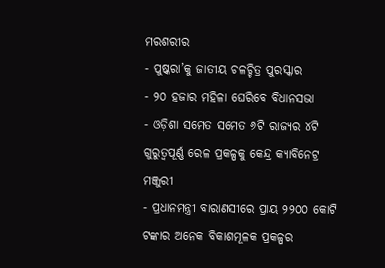ମରଶରୀର
- ପୁଷ୍କରା’କୁ ଜାତୀୟ ଚଳଚ୍ଚିତ୍ର ପୁରସ୍କାର
- ୨୦ ହଜାର ମହିଳା ଘେରିବେ ବିଧାନସଭା
- ଓଡ଼ିଶା ସମେତ ସମେତ ୬ଟି ରାଜ୍ୟର ୪ଟି ଗୁରୁତ୍ୱପୂର୍ଣ୍ଣ ରେଳ ପ୍ରକଳ୍ପକୁ କେନ୍ଦ୍ର କ୍ୟାବିନେଟ୍ର ମଞ୍ଜୁରୀ
- ପ୍ରଧାନମନ୍ତ୍ରୀ ବାରାଣସୀରେ ପ୍ରାୟ ୨୨୦୦ କୋଟି ଟଙ୍କାର ଅନେକ ବିକାଶମୂଳକ ପ୍ରକଳ୍ପର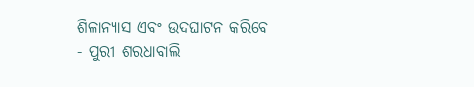ଶିଳାନ୍ୟାସ ଏବଂ ଉଦଘାଟନ କରିବେ
- ପୁରୀ ଶରଧାବାଲି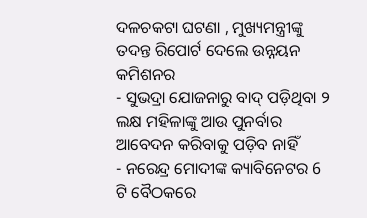ଦଳଚକଟା ଘଟଣା , ମୁଖ୍ୟମନ୍ତ୍ରୀଙ୍କୁ ତଦନ୍ତ ରିପୋର୍ଟ ଦେଲେ ଉନ୍ନୟନ କମିଶନର
- ସୁଭଦ୍ରା ଯୋଜନାରୁ ବାଦ୍ ପଡ଼ିଥିବା ୨ ଲକ୍ଷ ମହିଳାଙ୍କୁ ଆଉ ପୁନର୍ବାର ଆବେଦନ କରିବାକୁ ପଡ଼ିବ ନାହିଁ
- ନରେନ୍ଦ୍ର ମୋଦୀଙ୍କ କ୍ୟାବିନେଟର 6 ଟି ବୈଠକରେ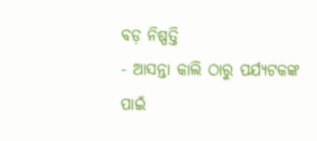ବଡ଼ ନିଷ୍ପତ୍ତି
- ଆସନ୍ତା କାଲି ଠାରୁ ପର୍ଯ୍ୟଟକଙ୍କ ପାଇଁ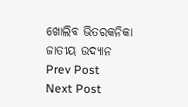ଖୋଲିବ ଭିତରକନିକା ଜାତୀୟ ଉଦ୍ୟାନ
Prev Post
Next Post